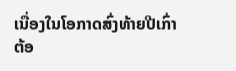ເນື່ອງໃນໂອກາດສົ່ງທ້າຍປີເກົ່າ ຕ້ອ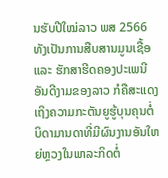ນຮັບປີໃໝ່ລາວ ພສ 2566 ທັງເປັນການສືບສານມູນເຊື້ອ ແລະ ຮັກສາຮີດຄອງປະເພນີອັນດີງາມຂອງລາວ ກໍຄືສະແດງເຖິງຄວາມກະຕັນຍູຮູ້ບຸນຄຸນຕໍ່ບິດາມານດາທີ່ມີຜົນງານອັນໃຫຍ່ຫຼວງໃນພາລະກິດຕໍ່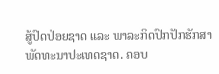ສູ້ປົດປ່ອຍຊາດ ແລະ ພາລະກິດປົກປັກຮັກສາພັດທະນາປະເທດຊາດ. ຄອບ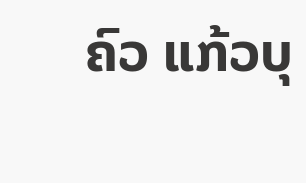ຄົວ ແກ້ວບຸ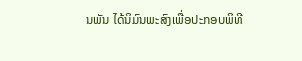ນພັນ ໄດ້ນິມົນພະສົງເພື່ອປະກອບພິທີ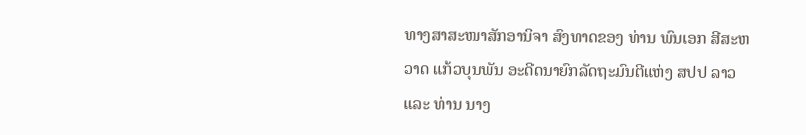ທາງສາສະໜາສັກອານິຈາ ສົງທາດຂອງ ທ່ານ ພົນເອກ ສີສະຫວາດ ແກ້ວບຸນພັນ ອະດີດນາຍົກລັດຖະມົນຕີແຫ່ງ ສປປ ລາວ ແລະ ທ່ານ ນາງ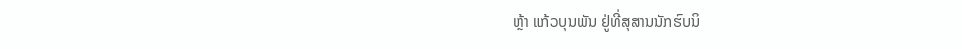ຫຼ້າ ແກ້ວບຸນພັນ ຢູ່ທີ່ສຸສານນັກຮົບນິ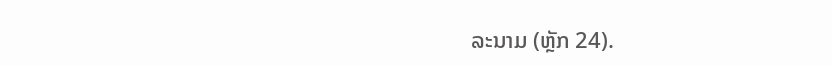ລະນາມ (ຫຼັກ 24).